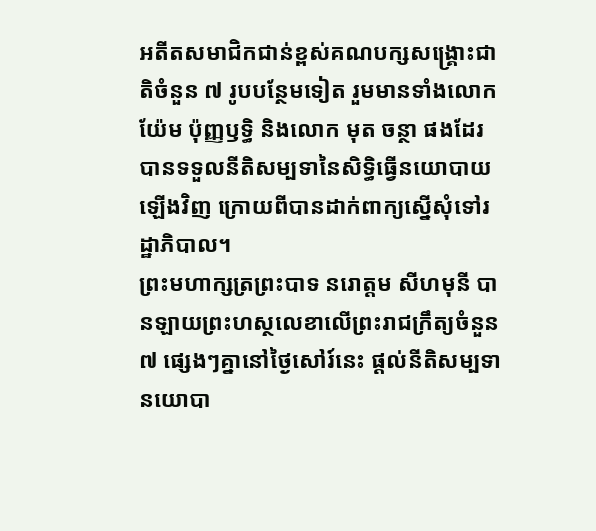អតីតសមាជិកជាន់ខ្ពស់គណបក្សសង្គ្រោះជាតិចំនួន ៧ រូបបន្ថែមទៀត រួមមានទាំងលោក យ៉ែម ប៉ុញ្ញឫទ្ធិ និងលោក មុត ចន្ថា ផងដែរ បានទទួលនីតិសម្បទានៃសិទ្ធិធ្វើនយោបាយឡើងវិញ ក្រោយពីបានដាក់ពាក្យស្នើសុំទៅរដ្ឋាភិបាល។
ព្រះមហាក្សត្រព្រះបាទ នរោត្តម សីហមុនី បានឡាយព្រះហស្ថលេខាលើព្រះរាជក្រឹត្យចំនួន ៧ ផ្សេងៗគ្នានៅថ្ងៃសៅរ៍នេះ ផ្ដល់នីតិសម្បទានយោបា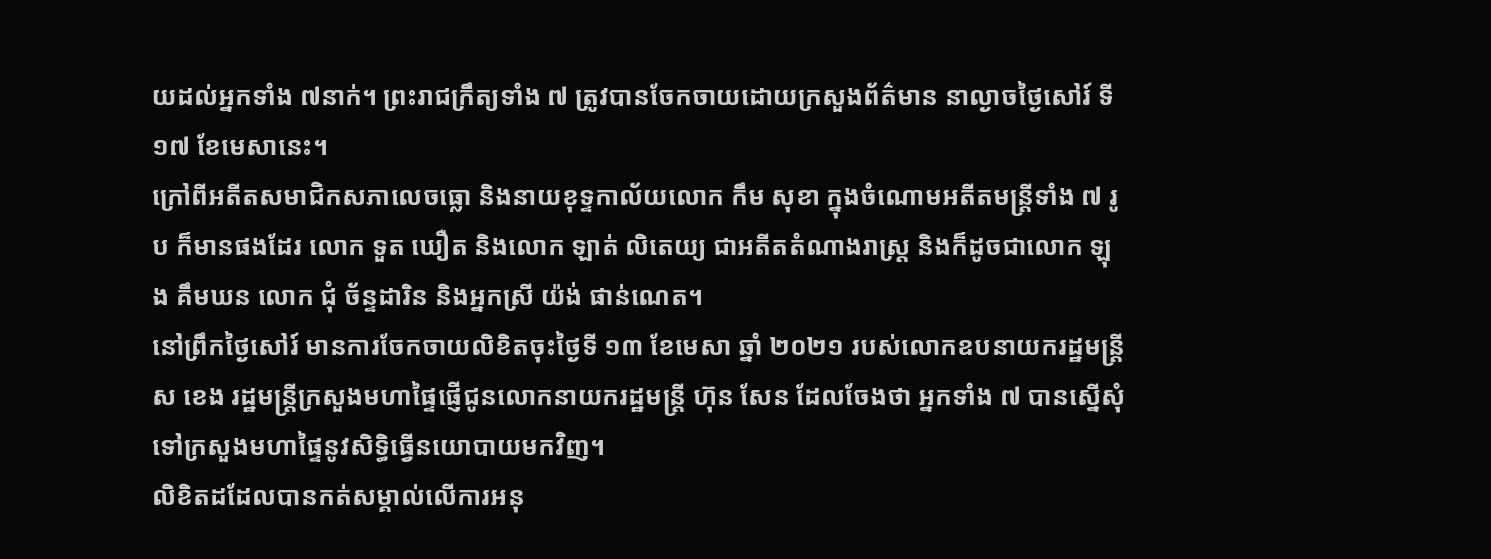យដល់អ្នកទាំង ៧នាក់។ ព្រះរាជក្រឹត្យទាំង ៧ ត្រូវបានចែកចាយដោយក្រសួងព័ត៌មាន នាល្ងាចថ្ងៃសៅរ៍ ទី ១៧ ខែមេសានេះ។
ក្រៅពីអតីតសមាជិកសភាលេចធ្លោ និងនាយខុទ្ទកាល័យលោក កឹម សុខា ក្នុងចំណោមអតីតមន្ត្រីទាំង ៧ រូប ក៏មានផងដែរ លោក ទួត ឃឿត និងលោក ឡាត់ លិតេយ្យ ជាអតីតតំណាងរាស្ត្រ និងក៏ដូចជាលោក ឡុង គឹមឃន លោក ជុំ ច័ន្ទដារិន និងអ្នកស្រី យ៉ង់ ផាន់ណេត។
នៅព្រឹកថ្ងៃសៅរ៍ មានការចែកចាយលិខិតចុះថ្ងៃទី ១៣ ខែមេសា ឆ្នាំ ២០២១ របស់លោកឧបនាយករដ្ឋមន្ត្រី ស ខេង រដ្ឋមន្ត្រីក្រសួងមហាផ្ទៃផ្ញើជូនលោកនាយករដ្ឋមន្ត្រី ហ៊ុន សែន ដែលចែងថា អ្នកទាំង ៧ បានស្នើសុំទៅក្រសួងមហាផ្ទៃនូវសិទ្ធិធ្វើនយោបាយមកវិញ។
លិខិតដដែលបានកត់សម្គាល់លើការអនុ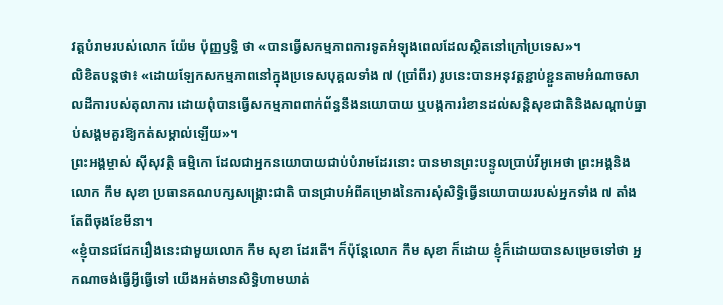វត្តបំរាមរបស់លោក យ៉ែម ប៉ុញ្ញឫទ្ធិ ថា «បានធ្វើសកម្មភាពការទូតអំឡុងពេលដែលស្ថិតនៅក្រៅប្រទេស»។
លិខិតបន្តថា៖ «ដោយឡែកសកម្មភាពនៅក្នុងប្រទេសបុគ្គលទាំង ៧ (ប្រាំពីរ) រូបនេះបានអនុវត្តខ្ជាប់ខ្ជួនតាមអំណាចសាលដីការបស់តុលាការ ដោយពុំបានធ្វើសកម្មភាពពាក់ព័ន្ធនឹងនយោបាយ ឬបង្កការរំខានដល់សន្តិសុខជាតិនិងសណ្ដាប់ធ្នាប់សង្គមគួរឱ្យកត់សម្គាល់ឡើយ»។
ព្រះអង្គម្ចាស់ ស៊ីសុវត្ថិ ធម្មិកោ ដែលជាអ្នកនយោបាយជាប់បំរាមដែរនោះ បានមានព្រះបន្ទូលប្រាប់វីអូអេថា ព្រះអង្គនិងលោក កឹម សុខា ប្រធានគណបក្សសង្គ្រោះជាតិ បានជ្រាបអំពីគម្រោងនៃការសុំសិទ្ធិធ្វើនយោបាយរបស់អ្នកទាំង ៧ តាំងតែពីចុងខែមីនា។
«ខ្ញុំបានជជែករឿងនេះជាមួយលោក កឹម សុខា ដែរតើ។ ក៏ប៉ុន្តែលោក កឹម សុខា ក៏ដោយ ខ្ញុំក៏ដោយបានសម្រេចទៅថា អ្នកណាចង់ធ្វើអ្វីធ្វើទៅ យើងអត់មានសិទ្ធិហាមឃាត់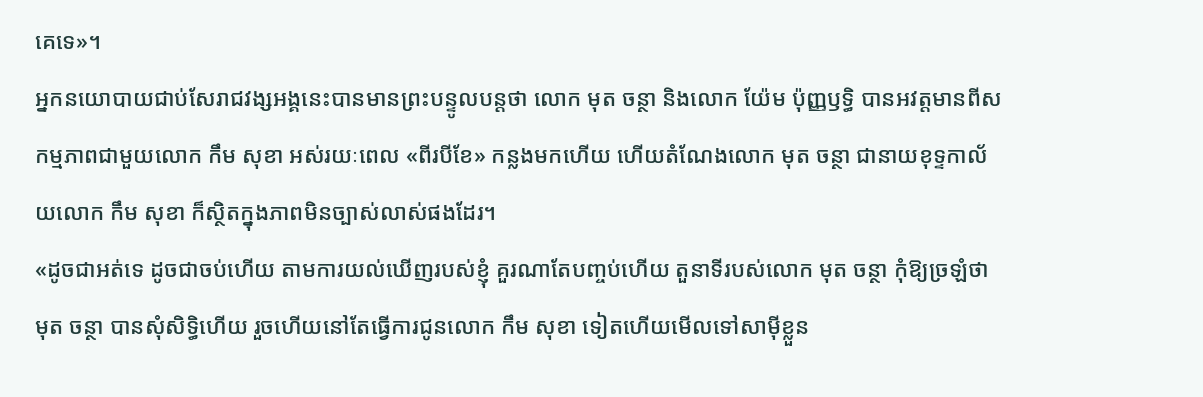គេទេ»។
អ្នកនយោបាយជាប់សែរាជវង្សអង្គនេះបានមានព្រះបន្ទូលបន្តថា លោក មុត ចន្ថា និងលោក យ៉ែម ប៉ុញ្ញឫទ្ធិ បានអវត្តមានពីសកម្មភាពជាមួយលោក កឹម សុខា អស់រយៈពេល «ពីរបីខែ» កន្លងមកហើយ ហើយតំណែងលោក មុត ចន្ថា ជានាយខុទ្ទកាល័យលោក កឹម សុខា ក៏ស្ថិតក្នុងភាពមិនច្បាស់លាស់ផងដែរ។
«ដូចជាអត់ទេ ដូចជាចប់ហើយ តាមការយល់ឃើញរបស់ខ្ញុំ គួរណាតែបញ្ចប់ហើយ តួនាទីរបស់លោក មុត ចន្ថា កុំឱ្យច្រឡំថា មុត ចន្ថា បានសុំសិទ្ធិហើយ រួចហើយនៅតែធ្វើការជូនលោក កឹម សុខា ទៀតហើយមើលទៅសាម៉ីខ្លួន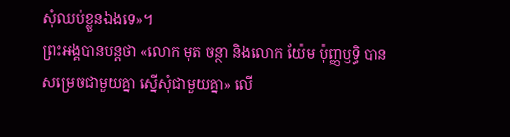សុំឈប់ខ្លួនឯងទេ»។
ព្រះអង្គបានបន្តថា «លោក មុត ចន្ថា និងលោក យ៉ែម ប៉ុញ្ញឫទ្ធិ បានសម្រេចជាមួយគ្នា ស្នើសុំជាមួយគ្នា» លើ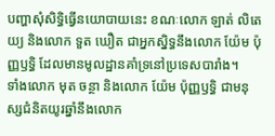បញ្ហាសុំសិទ្ធិធ្វើនយោបាយនេះ ខណៈលោក ឡាត់ លិតេយ្យ និងលោក ទួត ឃឿត ជាអ្នកស្និទ្ធនឹងលោក យ៉ែម ប៉ុញ្ញឫទ្ធិ ដែលមានមូលដ្ឋានគាំទ្រនៅប្រទេសបារាំង។
ទាំងលោក មុត ចន្ថា និងលោក យ៉ែម ប៉ុញ្ញឫទ្ធិ ជាមនុស្សជំនិតយូរឆ្នាំនឹងលោក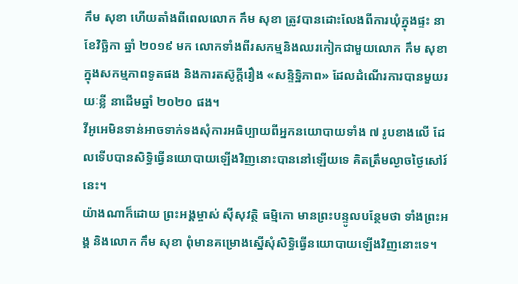កឹម សុខា ហើយតាំងពីពេលលោក កឹម សុខា ត្រូវបានដោះលែងពីការឃុំក្នុងផ្ទះ នាខែវិច្ឆិកា ឆ្នាំ ២០១៩ មក លោកទាំងពីរសកម្មនិងឈរកៀកជាមួយលោក កឹម សុខា ក្នុងសកម្មភាពទូតផង និងការតស៊ូក្ដីរឿង «សន្ទិទ្ឋិភាព» ដែលដំណើរការបានមួយរយៈខ្លី នាដើមឆ្នាំ ២០២០ ផង។
វីអូអេមិនទាន់អាចទាក់ទងសុំការអធិប្បាយពីអ្នកនយោបាយទាំង ៧ រូបខាងលើ ដែលទើបបានសិទ្ធិធ្វើនយោបាយឡើងវិញនោះបាននៅឡើយទេ គិតត្រឹមល្ងាចថ្ងៃសៅរ៍នេះ។
យ៉ាងណាក៏ដោយ ព្រះអង្គម្ចាស់ ស៊ីសុវត្ថិ ធម្មិកោ មានព្រះបន្ទូលបន្ថែមថា ទាំងព្រះអង្គ និងលោក កឹម សុខា ពុំមានគម្រោងស្នើសុំសិទ្ធិធ្វើនយោបាយឡើងវិញនោះទេ។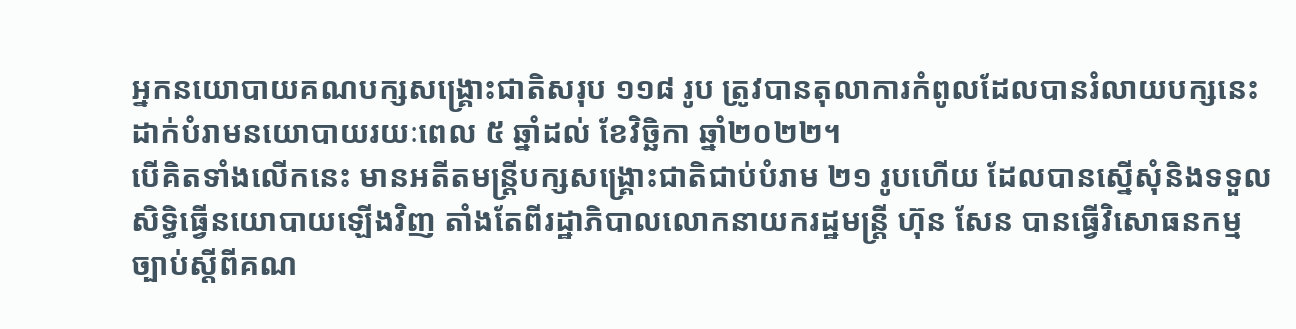អ្នកនយោបាយគណបក្សសង្គ្រោះជាតិសរុប ១១៨ រូប ត្រូវបានតុលាការកំពូលដែលបានរំលាយបក្សនេះ ដាក់បំរាមនយោបាយរយៈពេល ៥ ឆ្នាំដល់ ខែវិច្ឆិកា ឆ្នាំ២០២២។
បើគិតទាំងលើកនេះ មានអតីតមន្ត្រីបក្សសង្គ្រោះជាតិជាប់បំរាម ២១ រូបហើយ ដែលបានស្នើសុំនិងទទួលសិទ្ធិធ្វើនយោបាយឡើងវិញ តាំងតែពីរដ្ឋាភិបាលលោកនាយករដ្ឋមន្ត្រី ហ៊ុន សែន បានធ្វើវិសោធនកម្មច្បាប់ស្ដីពីគណ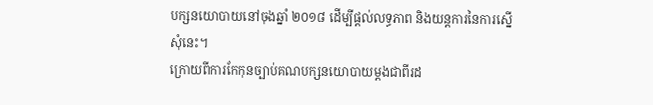បក្សនយោបាយនៅចុងឆ្នាំ ២០១៨ ដើម្បីផ្ដល់លទ្ធភាព និងយន្តការនៃការស្នើសុំនេះ។
ក្រោយពីការកែកុនច្បាប់គណបក្សនយោបាយម្ដងជាពីរដ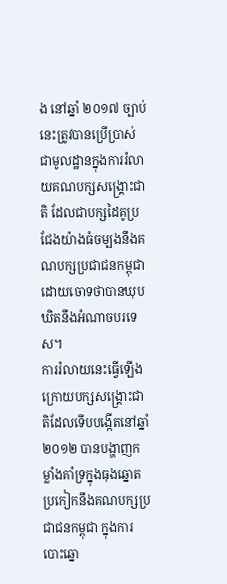ង នៅឆ្នាំ ២០១៧ ច្បាប់នេះត្រូវបានប្រើប្រាស់ជាមូលដ្ឋានក្នុងការរំលាយគណបក្សសង្គ្រោះជាតិ ដែលជាបក្សដៃគូប្រជែងយ៉ាងធំចម្បងនឹងគណបក្សប្រជាជនកម្ពុជា ដោយចោទថាបានឃុបឃិតនឹងអំណាចបរទេស។
ការរំលាយនេះធ្វើឡើងក្រោយបក្សសង្គ្រោះជាតិដែលទើបបង្កើតនៅឆ្នាំ ២០១២ បានបង្ហាញកម្លាំងគាំទ្រក្នុងធុងឆ្នោតប្រកៀកនឹងគណបក្សប្រជាជនកម្ពុជា ក្នុងការបោះឆ្នោ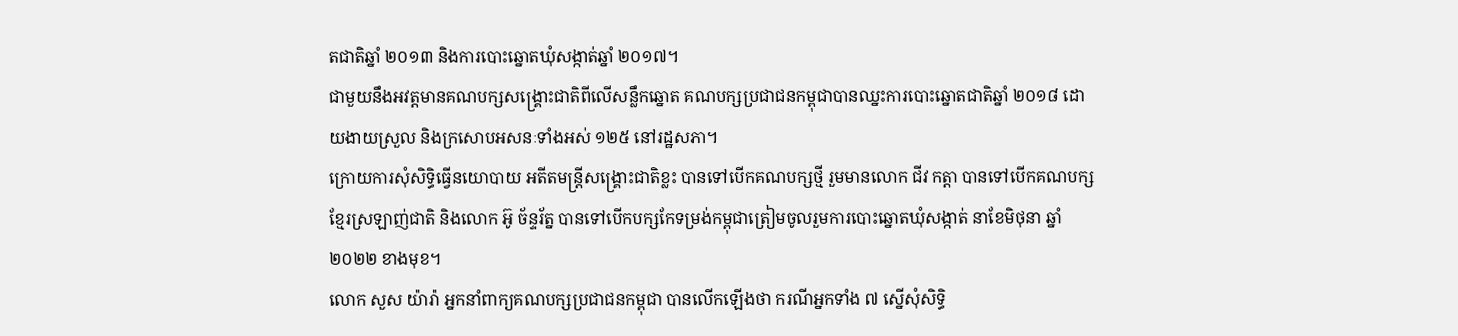តជាតិឆ្នាំ ២០១៣ និងការបោះឆ្នោតឃុំសង្កាត់ឆ្នាំ ២០១៧។
ជាមួយនឹងអវត្តមានគណបក្សសង្គ្រោះជាតិពីលើសន្លឹកឆ្នោត គណបក្សប្រជាជនកម្ពុជាបានឈ្នះការបោះឆ្នោតជាតិឆ្នាំ ២០១៨ ដោយងាយស្រួល និងក្រសោបអសនៈទាំងអស់ ១២៥ នៅរដ្ឋសភា។
ក្រោយការសុំសិទ្ធិធ្វើនយោបាយ អតីតមន្ត្រីសង្គ្រោះជាតិខ្លះ បានទៅបើកគណបក្សថ្មី រួមមានលោក ជីវ កត្តា បានទៅបើកគណបក្សខ្មែរស្រឡាញ់ជាតិ និងលោក អ៊ូ ច័ន្ទរ័ត្ន បានទៅបើកបក្សកែទម្រង់កម្ពុជាត្រៀមចូលរួមការបោះឆ្នោតឃុំសង្កាត់ នាខែមិថុនា ឆ្នាំ ២០២២ ខាងមុខ។
លោក សួស យ៉ារ៉ា អ្នកនាំពាក្យគណបក្សប្រជាជនកម្ពុជា បានលើកឡើងថា ករណីអ្នកទាំង ៧ ស្នើសុំសិទ្ធិ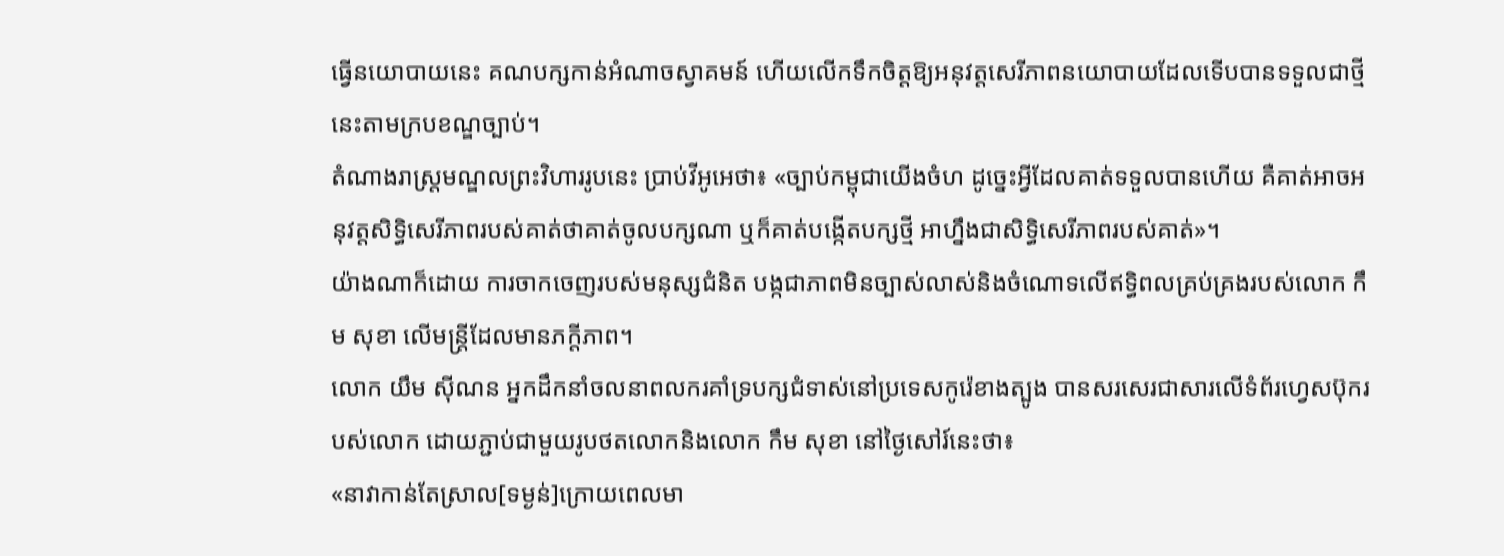ធ្វើនយោបាយនេះ គណបក្សកាន់អំណាចស្វាគមន៍ ហើយលើកទឹកចិត្តឱ្យអនុវត្តសេរីភាពនយោបាយដែលទើបបានទទួលជាថ្មីនេះតាមក្របខណ្ឌច្បាប់។
តំណាងរាស្ត្រមណ្ឌលព្រះវិហាររូបនេះ ប្រាប់វីអូអេថា៖ «ច្បាប់កម្ពុជាយើងចំហ ដូច្នេះអ្វីដែលគាត់ទទួលបានហើយ គឺគាត់អាចអនុវត្តសិទ្ធិសេរីភាពរបស់គាត់ថាគាត់ចូលបក្សណា ឬក៏គាត់បង្កើតបក្សថ្មី អាហ្នឹងជាសិទ្ធិសេរីភាពរបស់គាត់»។
យ៉ាងណាក៏ដោយ ការចាកចេញរបស់មនុស្សជំនិត បង្កជាភាពមិនច្បាស់លាស់និងចំណោទលើឥទ្ធិពលគ្រប់គ្រងរបស់លោក កឹម សុខា លើមន្ត្រីដែលមានភក្ដីភាព។
លោក យឹម ស៊ីណន អ្នកដឹកនាំចលនាពលករគាំទ្របក្សជំទាស់នៅប្រទេសកូរ៉េខាងត្បូង បានសរសេរជាសារលើទំព័រហ្វេសប៊ុករបស់លោក ដោយភ្ជាប់ជាមួយរូបថតលោកនិងលោក កឹម សុខា នៅថ្ងៃសៅរ៍នេះថា៖
«នាវាកាន់តែស្រាល[ទម្ងន់]ក្រោយពេលមា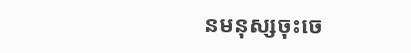នមនុស្សចុះចេ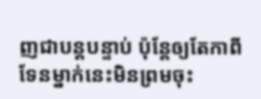ញជាបន្តបន្ទាប់ ប៉ុន្តែឲ្យតែកាពីទែនម្នាក់នេះមិនព្រមចុះ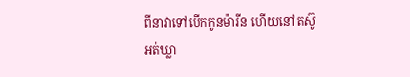ពីនាវាទៅបើកកូនម៉ារីន ហើយនៅតស៊ូអត់ឃ្លា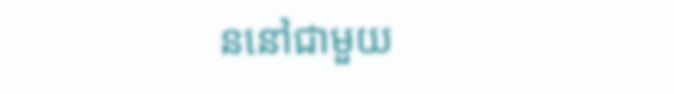ននៅជាមួយ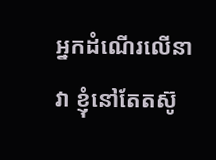អ្នកដំណើរលើនាវា ខ្ញុំនៅតែតស៊ូ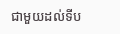ជាមួយដល់ទីប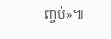ញ្ចប់»៕